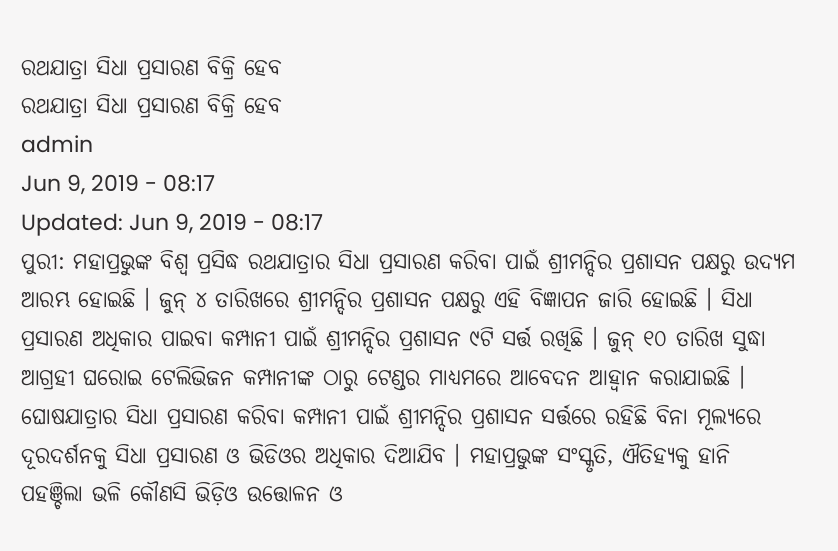ରଥଯାତ୍ରା ସିଧା ପ୍ରସାରଣ ବିକ୍ରି ହେବ
ରଥଯାତ୍ରା ସିଧା ପ୍ରସାରଣ ବିକ୍ରି ହେବ
admin
Jun 9, 2019 - 08:17
Updated: Jun 9, 2019 - 08:17
ପୁରୀ: ମହାପ୍ରଭୁଙ୍କ ବିଶ୍ୱ ପ୍ରସିଦ୍ଧ ରଥଯାତ୍ରାର ସିଧା ପ୍ରସାରଣ କରିବା ପାଇଁ ଶ୍ରୀମନ୍ଦିର ପ୍ରଶାସନ ପକ୍ଷରୁ ଉଦ୍ୟମ ଆରମ୍ଭ ହୋଇଛି । ଜୁନ୍ ୪ ତାରିଖରେ ଶ୍ରୀମନ୍ଦିର ପ୍ରଶାସନ ପକ୍ଷରୁ ଏହି ବିଜ୍ଞାପନ ଜାରି ହୋଇଛି । ସିଧା ପ୍ରସାରଣ ଅଧିକାର ପାଇବା କମ୍ପାନୀ ପାଇଁ ଶ୍ରୀମନ୍ଦିର ପ୍ରଶାସନ ୯ଟି ସର୍ତ୍ତ ରଖିଛି । ଜୁନ୍ ୧୦ ତାରିଖ ସୁଦ୍ଧା ଆଗ୍ରହୀ ଘରୋଇ ଟେଲିଭିଜନ କମ୍ପାନୀଙ୍କ ଠାରୁ ଟେଣ୍ଡର ମାଧ୍ୟମରେ ଆବେଦନ ଆହ୍ୱାନ କରାଯାଇଛି ।
ଘୋଷଯାତ୍ରାର ସିଧା ପ୍ରସାରଣ କରିବା କମ୍ପାନୀ ପାଇଁ ଶ୍ରୀମନ୍ଦିର ପ୍ରଶାସନ ସର୍ତ୍ତରେ ରହିଛି ବିନା ମୂଲ୍ୟରେ ଦୂରଦର୍ଶନକୁ ସିଧା ପ୍ରସାରଣ ଓ ଭିଡିଓର ଅଧିକାର ଦିଆଯିବ । ମହାପ୍ରଭୁଙ୍କ ସଂସ୍କୃତି, ଐତିହ୍ୟକୁ ହାନି ପହଞ୍ଚିଲା ଭଳି କୌଣସି ଭିଡ଼ିଓ ଉତ୍ତୋଳନ ଓ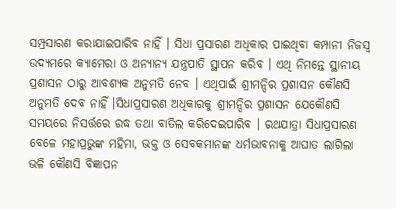ସମ୍ପ୍ରସାରଣ କରାଯାଇପାରିବ ନାହିଁ । ସିଧା ପ୍ରସାରଣ ଅଧିକାର ପାଇଥିବା କମ୍ପାନୀ ନିଜସ୍ୱ ଉଦ୍ୟମରେ କ୍ୟାମେରା ଓ ଅନ୍ୟାନ୍ୟ ଯନ୍ତ୍ରପାତି ସ୍ଥାପନ କରିବ । ଏଥି ନିମନ୍ତେ ସ୍ଥାନୀୟ ପ୍ରଶାସନ ଠାରୁ ଆବଶ୍ୟକ ଅନୁମତି ନେବ । ଏଥିପାଇଁ ଶ୍ରୀମନ୍ଦିର ପ୍ରଶାସନ କୌଣସି ଅନୁମତି ଦେବ ନାହିଁ ।ସିଧାପ୍ରସାରଣ ଅଧିକାରକୁ ଶ୍ରୀମନ୍ଦିର ପ୍ରଶାସନ ଯେକୌଣସି ସମୟରେ ନିସର୍ତ୍ତରେ ରଦ୍ଧ ତଥା ବାତିଲ କରିଦେଇପାରିବ । ରଥଯାତ୍ରା ସିଧାପ୍ରସାରଣ ବେଳେ ମହାପ୍ରଭୁଙ୍କ ମହିମା, ଭକ୍ତ ଓ ସେବକମାନଙ୍କ ଧର୍ମଭାବନାକୁ ଆଘାତ ଲାଗିଲା ଭଳି କୌଣସି ବିଜ୍ଞାପନ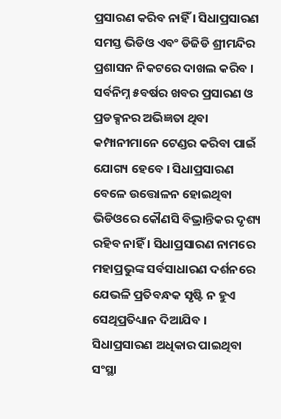ପ୍ରସାରଣ କରିବ ନାହିଁ । ସିଧାପ୍ରସାରଣ ସମସ୍ତ ଭିଡିଓ ଏବଂ ଡିଜିଡି ଶ୍ରୀମନ୍ଦିର ପ୍ରଶାସନ ନିକଟରେ ଦାଖଲ କରିବ । ସର୍ବନିମ୍ନ ୫ବର୍ଷର ଖବର ପ୍ରସାରଣ ଓ ପ୍ରଡକ୍ସନର ଅଭିଜ୍ଞତା ଥିବା କମ୍ପାନୀମାନେ ଟେଣ୍ଡର କରିବା ପାଇଁ ଯୋଗ୍ୟ ହେବେ । ସିଧାପ୍ରସାରଣ ବେଳେ ଉତ୍ତୋଳନ ହୋଇଥିବା ଭିଡିଓରେ କୌଣସି ବିଭ୍ରାନ୍ତିକର ଦୃଶ୍ୟ ରହିବ ନାହିଁ । ସିଧାପ୍ରସାରଣ ନାମରେ ମହାପ୍ରଭୁଙ୍କ ସର୍ବସାଧାରଣ ଦର୍ଶନରେ ଯେଭଳି ପ୍ରତିବନ୍ଧକ ସୃଷ୍ଟି ନ ହୁଏ ସେଥିପ୍ରତିଧ୍ୟାନ ଦିଆଯିବ । ସିଧାପ୍ରସାରଣ ଅଧିକାର ପାଇଥିବା ସଂସ୍ଥା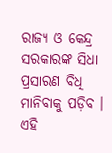ରାଜ୍ୟ ଓ କେନ୍ଦ୍ର ସରକାରଙ୍କ ସିଧା ପ୍ରସାରଣ ବିଧି ମାନିବାକୁ ପଡ଼ିବ । ଏହି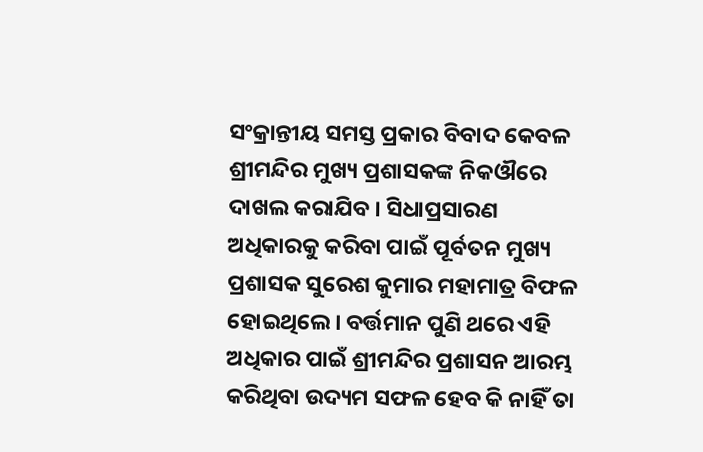ସଂକ୍ରାନ୍ତୀୟ ସମସ୍ତ ପ୍ରକାର ବିବାଦ କେବଳ ଶ୍ରୀମନ୍ଦିର ମୁଖ୍ୟ ପ୍ରଶାସକଙ୍କ ନିକଔରେ ଦାଖଲ କରାଯିବ । ସିଧାପ୍ରସାରଣ ଅଧିକାରକୁ କରିବା ପାଇଁ ପୂର୍ବତନ ମୁଖ୍ୟ ପ୍ରଶାସକ ସୁରେଶ କୁମାର ମହାମାତ୍ର ବିଫଳ ହୋଇଥିଲେ । ବର୍ତ୍ତମାନ ପୁଣି ଥରେ ଏହି ଅଧିକାର ପାଇଁ ଶ୍ରୀମନ୍ଦିର ପ୍ରଶାସନ ଆରମ୍ଭ କରିଥିବା ଉଦ୍ୟମ ସଫଳ ହେବ କି ନାହିଁ ତା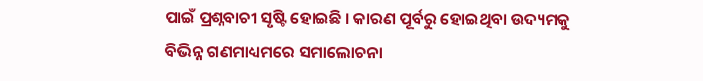ପାଇଁ ପ୍ରଶ୍ନବାଚୀ ସୃଷ୍ଟି ହୋଇଛି । କାରଣ ପୂର୍ବରୁ ହୋଇଥିବା ଉଦ୍ୟମକୁ ବିଭିନ୍ନ ଗଣମାଧ୍ୟମରେ ସମାଲୋଚନା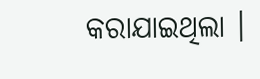କରାଯାଇଥିଲା ।